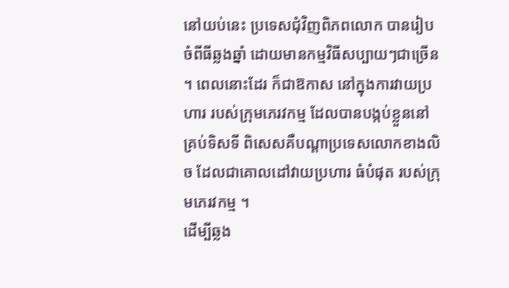នៅយប់នេះ ប្រទេសជុំវិញពិភពលោក បានរៀបចំពីធីឆ្លងឆ្នាំ ដោយមានកម្មវិធីសប្បាយៗជាច្រើន ។ ពេលនោះដែរ ក៏ជាឱកាស នៅក្នុងការវាយប្រហារ របស់ក្រុមភេរវកម្ម ដែលបានបង្កប់ខ្លួននៅគ្រប់ទិសទី ពិសេសគឺបណ្តាប្រទេសលោកខាងលិច ដែលជាគោលដៅវាយប្រហារ ធំបំផុត របស់ក្រុមភេរវកម្ម ។
ដើម្បីឆ្លង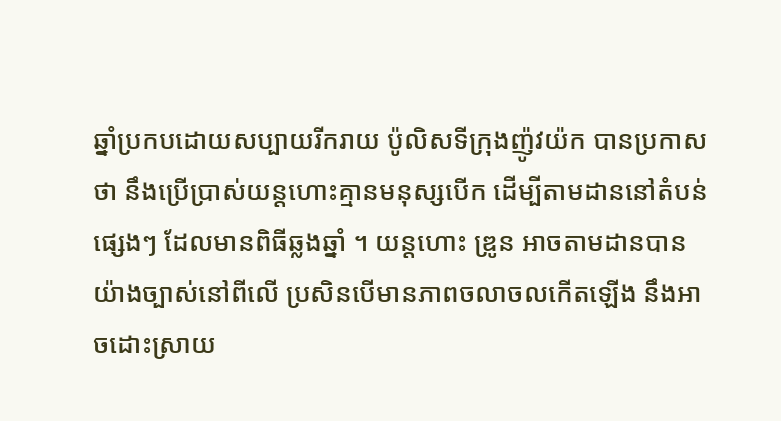ឆ្នាំប្រកបដោយសប្បាយរីករាយ ប៉ូលិសទីក្រុងញ៉ូវយ៉ក បានប្រកាសថា នឹងប្រើប្រាស់យន្តហោះគ្មានមនុស្សបើក ដើម្បីតាមដាននៅតំបន់ផ្សេងៗ ដែលមានពិធីឆ្លងឆ្នាំ ។ យន្តហោះ ឌ្រូន អាចតាមដានបានយ៉ាងច្បាស់នៅពីលើ ប្រសិនបើមានភាពចលាចលកើតឡើង នឹងអាចដោះស្រាយ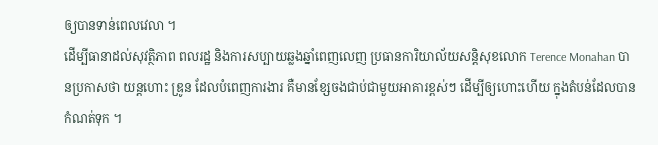ឲ្យបានទាន់ពេលវេលា ។
ដើម្បីធានាដល់សុវត្ថិភាព ពលរដ្ឋ និងការសប្បាយឆ្លងឆ្នាំពេញលេញ ប្រធានការិយាល័យសន្តិសុខលោក Terence Monahan បានប្រកាសថា យន្តហោះ ឌ្រូន ដែលបំពេញការងារ គឺមានខ្សែចងជាប់ជាមួយអាគារខ្ពស់ៗ ដើម្បីឲ្យហោះហើយ ក្នុងតំបន់ដែលបានកំណត់ទុក ។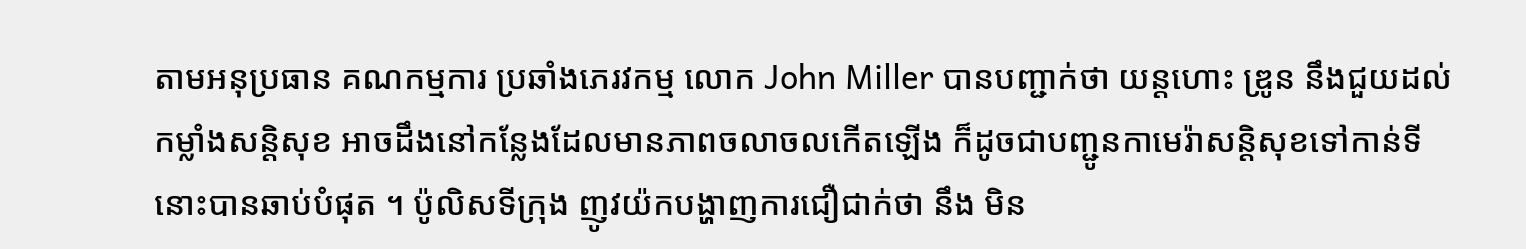តាមអនុប្រធាន គណកម្មការ ប្រឆាំងភេរវកម្ម លោក John Miller បានបញ្ជាក់ថា យន្តហោះ ឌ្រូន នឹងជួយដល់ កម្លាំងសន្តិសុខ អាចដឹងនៅកន្លែងដែលមានភាពចលាចលកើតឡើង ក៏ដូចជាបញ្ជូនកាមេរ៉ាសន្តិសុខទៅកាន់ទីនោះបានឆាប់បំផុត ។ ប៉ូលិសទីក្រុង ញូវយ៉កបង្ហាញការជឿជាក់ថា នឹង មិន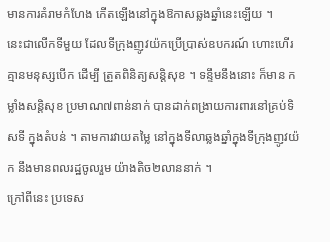មានការគំរាមកំហែង កើតឡើងនៅក្នុងឱកាសឆ្លងឆ្នាំនេះឡើយ ។
នេះជាលើកទីមួយ ដែលទីក្រុងញូវយ៉កប្រើប្រាស់ឧបករណ៍ ហោះហើរគ្មានមនុស្សបើក ដើម្បី ត្រួតពិនិត្យសន្តិសុខ ។ ទន្ទឹមនឹងនោះ ក៏មាន កម្លាំងសន្តិសុខ ប្រមាណ៧ពាន់នាក់ បានដាក់ពង្រាយការពារនៅគ្រប់ទិសទី ក្នុងតំបន់ ។ តាមការវាយតម្លៃ នៅក្នុងទីលាឆ្លងឆ្នាំក្នុងទីក្រុងញូវយ៉ក នឹងមានពលរដ្ឋចូលរួម យ៉ាងតិច២លាននាក់ ។
ក្រៅពីនេះ ប្រទេស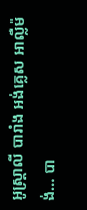អូស្ត្រាលី បារាំង អង់គ្លេស អាល្លឺម៉ង់… បា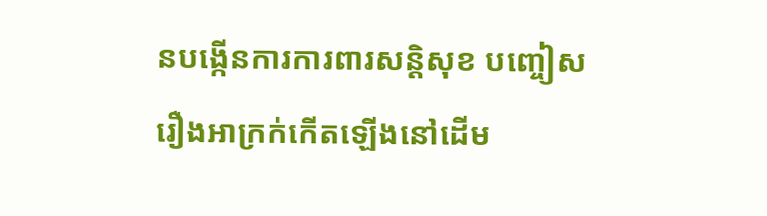នបង្កើនការការពារសន្តិសុខ បញ្ចៀសរឿងអាក្រក់កើតឡើងនៅដើម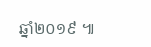ឆ្នាំ២០១៩ ៕